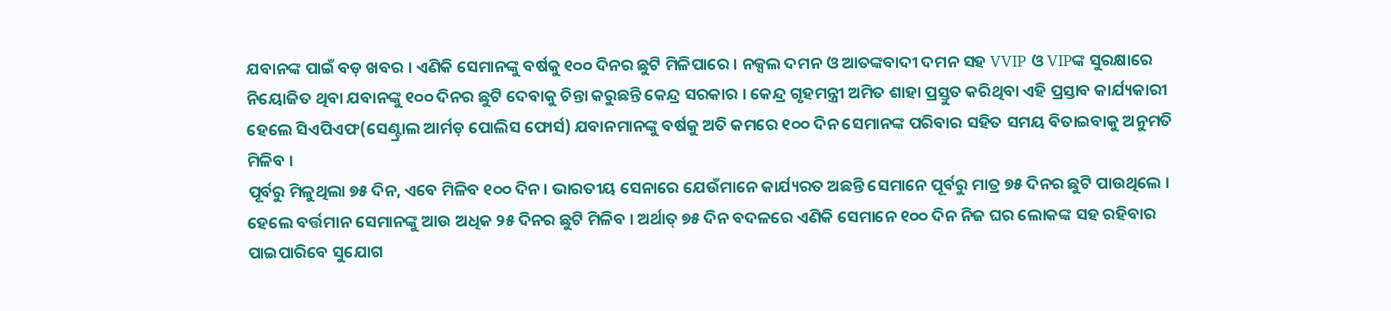ଯବାନଙ୍କ ପାଇଁ ବଡ଼ ଖବର । ଏଣିକି ସେମାନଙ୍କୁ ବର୍ଷକୁ ୧୦୦ ଦିନର ଛୁଟି ମିଳିପାରେ । ନକ୍ସଲ ଦମନ ଓ ଆତଙ୍କବାଦୀ ଦମନ ସହ VVIP ଓ VIPଙ୍କ ସୁରକ୍ଷାରେ ନିୟୋଜିତ ଥିବା ଯବାନଙ୍କୁ ୧୦୦ ଦିନର ଛୁଟି ଦେବାକୁ ଚିନ୍ତା କରୁଛନ୍ତି କେନ୍ଦ୍ର ସରକାର । କେନ୍ଦ୍ର ଗୃହମନ୍ତ୍ରୀ ଅମିତ ଶାହା ପ୍ରସ୍ତୁତ କରିଥିବା ଏହି ପ୍ରସ୍ତାବ କାର୍ଯ୍ୟକାରୀ ହେଲେ ସିଏପିଏଫ(ସେଣ୍ଟ୍ରାଲ ଆର୍ମଡ଼ ପୋଲିସ ଫୋର୍ସ) ଯବାନମାନଙ୍କୁ ବର୍ଷକୁ ଅତି କମରେ ୧୦୦ ଦିନ ସେମାନଙ୍କ ପରିବାର ସହିତ ସମୟ ବିତାଇବାକୁ ଅନୁମତି ମିଳିବ ।
ପୂର୍ବରୁ ମିଳୁଥିଲା ୭୫ ଦିନ, ଏବେ ମିଳିବ ୧୦୦ ଦିନ । ଭାରତୀୟ ସେନାରେ ଯେଉଁମାନେ କାର୍ଯ୍ୟରତ ଅଛନ୍ତି ସେମାନେ ପୂର୍ବରୁ ମାତ୍ର ୭୫ ଦିନର ଛୁଟି ପାଉଥିଲେ । ହେଲେ ବର୍ତ୍ତମାନ ସେମାନଙ୍କୁ ଆଉ ଅଧିକ ୨୫ ଦିନର ଛୁଟି ମିଳିବ । ଅର୍ଥାତ୍ ୭୫ ଦିନ ବଦଳରେ ଏଣିକି ସେମାନେ ୧୦୦ ଦିନ ନିଜ ଘର ଲୋକଙ୍କ ସହ ରହିବାର ପାଇପାରିବେ ସୁଯୋଗ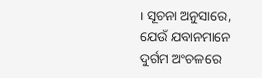। ସୂଚନା ଅନୁସାରେ, ଯେଉଁ ଯବାନମାନେ ଦୁର୍ଗମ ଅଂଚଳରେ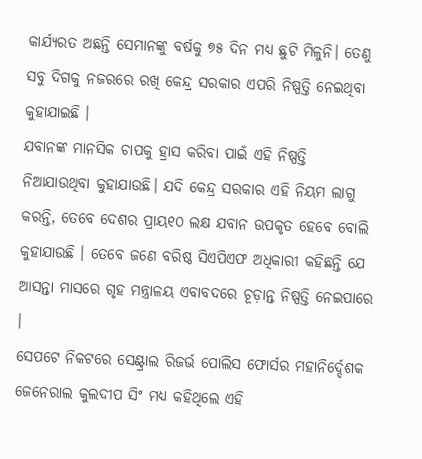କାର୍ଯ୍ୟରତ ଅଛନ୍ତି ସେମାନଙ୍କୁ ବର୍ଷକୁ ୭୫ ଦିନ ମଧ୍ୟ ଛୁଟି ମିଳୁନି। ତେଣୁ ସବୁ ଦିଗକୁ ନଜରରେ ରଖି କେନ୍ଦ୍ର ସରକାର ଏପରି ନିଷ୍ପତ୍ତି ନେଇଥିବା କୁହାଯାଇଛି ।
ଯବାନଙ୍କ ମାନସିକ ଚାପକୁ ହ୍ରାସ କରିବା ପାଇଁ ଏହି ନିଷ୍ପତ୍ତି ନିଆଯାଉଥିବା କୁହାଯାଉଛି। ଯଦି କେନ୍ଦ୍ର ସରକାର ଏହି ନିୟମ ଲାଗୁ କରନ୍ତି, ତେବେ ଦେଶର ପ୍ରାୟ୧୦ ଲକ୍ଷ ଯବାନ ଉପକୃତ ହେବେ ବୋଲି କୁହାଯାଉଛି । ତେବେ ଜଣେ ବରିଷ୍ଠ ସିଏପିଏଫ ଅଧିକାରୀ କହିଛନ୍ତି ଯେ ଆସନ୍ତା ମାସରେ ଗୃହ ମନ୍ତ୍ରାଳୟ ଏବାବଦରେ ଚୂଡ଼ାନ୍ତ ନିଷ୍ପତ୍ତି ନେଇପାରେ ।
ସେପଟେ ନିକଟରେ ସେଣ୍ଟ୍ରାଲ ରିଜର୍ଭ ପୋଲିସ ଫୋର୍ସର ମହାନିର୍ଦ୍ଦେଶକ ଜେନେରାଲ କୁଲଦୀପ ସିଂ ମଧ୍ୟ କହିଥିଲେ ଏହି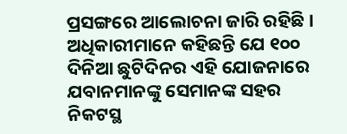ପ୍ରସଙ୍ଗରେ ଆଲୋଚନା ଜାରି ରହିଛି । ଅଧିକାରୀମାନେ କହିଛନ୍ତି ଯେ ୧୦୦ ଦିନିଆ ଛୁଟିଦିନର ଏହି ଯୋଜନାରେ ଯବାନମାନଙ୍କୁ ସେମାନଙ୍କ ସହର ନିକଟସ୍ଥ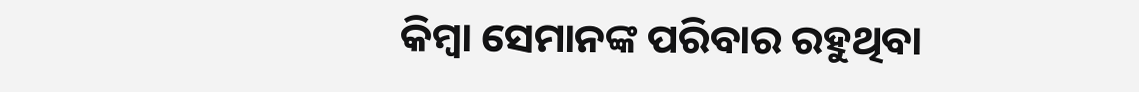କିମ୍ବା ସେମାନଙ୍କ ପରିବାର ରହୁଥିବା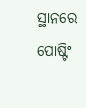ସ୍ଥାନରେ ପୋଷ୍ଟିଂ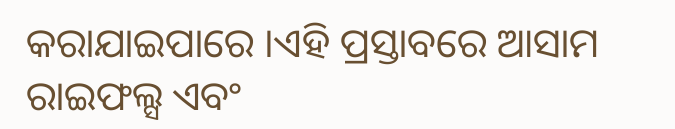କରାଯାଇପାରେ ।ଏହି ପ୍ରସ୍ତାବରେ ଆସାମ ରାଇଫଲ୍ସ ଏବଂ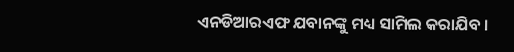ଏନଡିଆରଏଫ ଯବାନଙ୍କୁ ମଧ୍ୟ ସାମିଲ କରାଯିବ ।